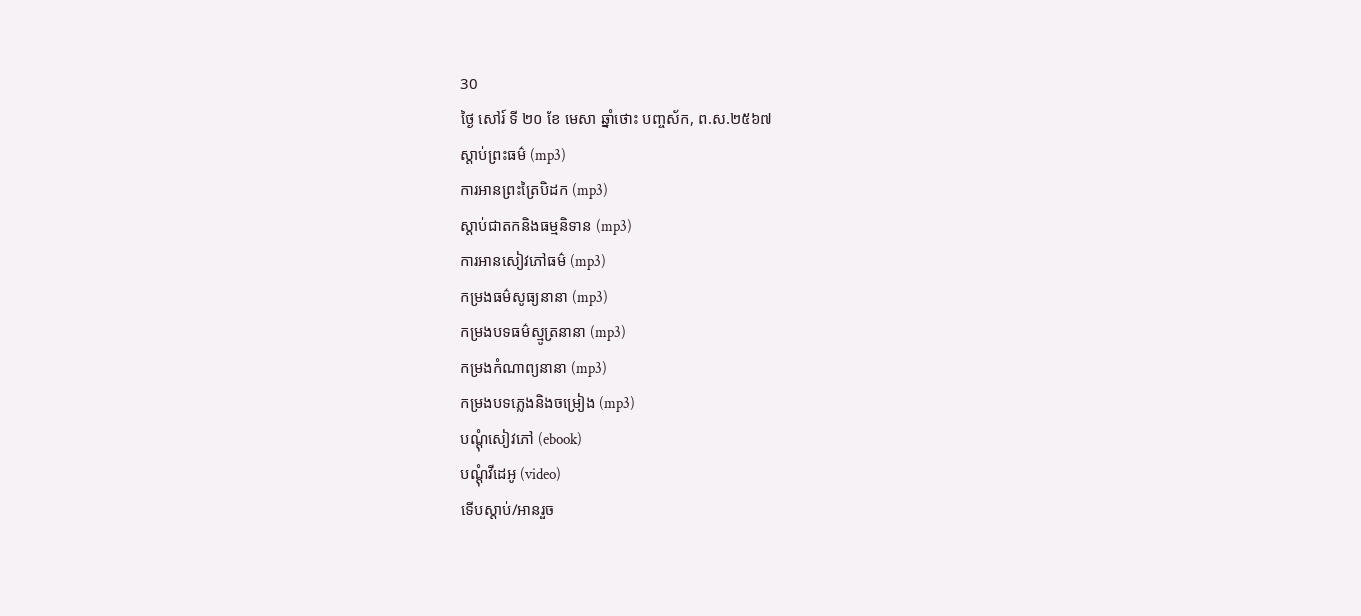30
ថ្ងៃ សៅរ៍ ទី ២០ ខែ មេសា ឆ្នាំថោះ បញ្ចស័ក, ព.ស.២៥៦៧
ស្តាប់ព្រះធម៌ (mp3)
ការអានព្រះត្រៃបិដក (mp3)
ស្តាប់ជាតកនិងធម្មនិទាន (mp3)
ការអានសៀវភៅធម៌ (mp3)
កម្រងធម៌សូធ្យនានា (mp3)
កម្រងបទធម៌ស្មូត្រនានា (mp3)
កម្រងកំណាព្យនានា (mp3)
កម្រងបទភ្លេងនិងចម្រៀង (mp3)
បណ្តុំសៀវភៅ (ebook)
បណ្តុំវីដេអូ (video)
ទើបស្តាប់/អានរួច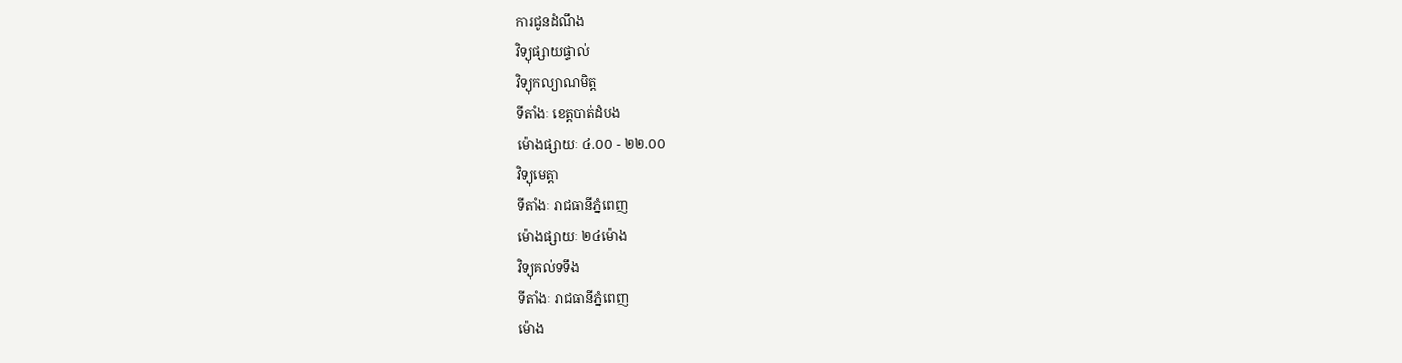ការជូនដំណឹង
វិទ្យុផ្សាយផ្ទាល់
វិទ្យុកល្យាណមិត្ត
ទីតាំងៈ ខេត្តបាត់ដំបង
ម៉ោងផ្សាយៈ ៤.០០ - ២២.០០
វិទ្យុមេត្តា
ទីតាំងៈ រាជធានីភ្នំពេញ
ម៉ោងផ្សាយៈ ២៤ម៉ោង
វិទ្យុគល់ទទឹង
ទីតាំងៈ រាជធានីភ្នំពេញ
ម៉ោង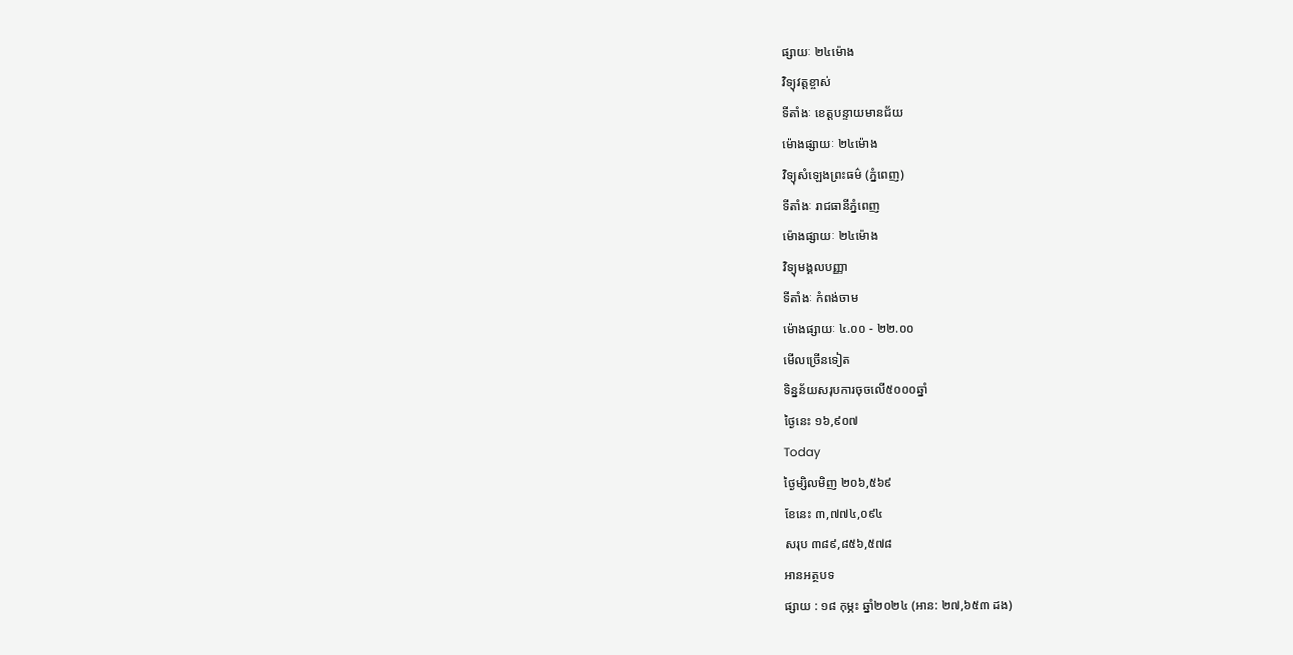ផ្សាយៈ ២៤ម៉ោង
វិទ្យុវត្តខ្ចាស់
ទីតាំងៈ ខេត្តបន្ទាយមានជ័យ
ម៉ោងផ្សាយៈ ២៤ម៉ោង
វិទ្យុសំឡេងព្រះធម៌ (ភ្នំពេញ)
ទីតាំងៈ រាជធានីភ្នំពេញ
ម៉ោងផ្សាយៈ ២៤ម៉ោង
វិទ្យុមង្គលបញ្ញា
ទីតាំងៈ កំពង់ចាម
ម៉ោងផ្សាយៈ ៤.០០ - ២២.០០
មើលច្រើនទៀត
ទិន្នន័យសរុបការចុចលើ៥០០០ឆ្នាំ
ថ្ងៃនេះ ១៦,៩០៧
Today
ថ្ងៃម្សិលមិញ ២០៦,៥៦៩
ខែនេះ ៣,៧៧៤,០៩៤
សរុប ៣៨៩,៨៥៦,៥៧៨
អានអត្ថបទ
ផ្សាយ : ១៨ កុម្ភះ ឆ្នាំ២០២៤ (អាន: ២៧,៦៥៣ ដង)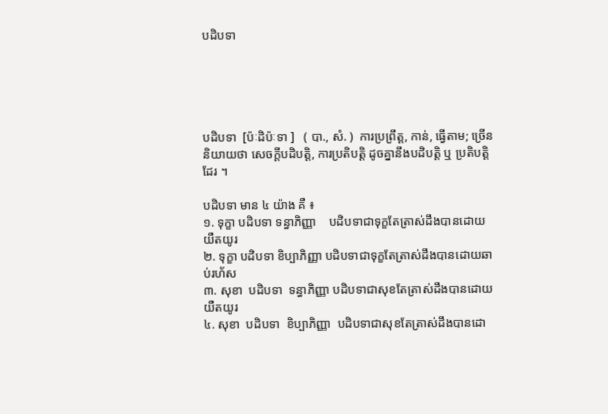បដិបទា





បដិបទា  [ប៉ៈដិប៉ៈទា ]   ( បា., សំ. )  ការប្រព្រឹត្ត, កាន់, ធ្វើតាម; ច្រើននិយាយថា សេចក្ដីបដិបត្តិ, ការប្រតិបត្តិ ដូចគ្នានឹងបដិបត្តិ ឬ ប្រតិបត្តិ ដែរ ។

បដិបទា មាន ៤ យ៉ាង គឺ ៖
១. ទុក្ខា បដិបទា ទន្ធាភិញ្ញា    បដិបទាជាទុក្ខតែត្រាស់ដឹងបានដោយយឺតយូរ
២. ទុក្ខា បដិបទា ខិប្បាភិញ្ញា បដិបទាជាទុក្ខតែត្រាស់ដឹងបានដោយឆាប់រហ័ស
៣. សុខា  បដិបទា  ទន្ធាភិញ្ញា បដិបទាជាសុខតែត្រាស់ដឹងបានដោយយឺតយូរ
៤. សុខា  បដិបទា  ខិប្បាភិញ្ញា  បដិបទាជាសុខតែត្រាស់ដឹងបានដោ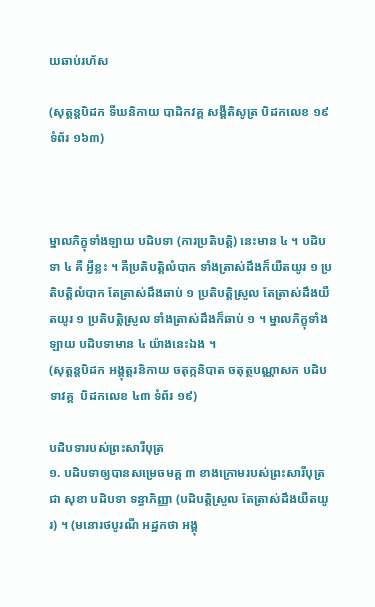យឆាប់រហ័ស

(សុត្តន្តបិដក ទីឃនិកាយ បាដិកវគ្គ សង្គីតិសូត្រ បិដកលេខ ១៩ ទំព័រ ១៦៣)



ម្នាលភិក្ខុទាំងឡាយ បដិបទា (ការប្រតិបត្តិ) នេះមាន ៤ ។ បដិបទា ៤ គឺ អ្វីខ្លះ ។ គឺប្រតិបត្តិលំបាក ទាំងត្រាស់ដឹងក៏យឺតយូរ ១ ប្រតិបត្តិលំបាក តែត្រាស់ដឹងឆាប់ ១ ប្រតិបត្តិស្រួល តែត្រាស់ដឹងយឺតយូរ ១ ប្រតិបត្តិស្រួល ទាំងត្រាស់ដឹងក៏ឆាប់ ១ ។ ម្នាលភិក្ខុទាំងឡាយ បដិបទាមាន ៤ យ៉ាងនេះឯង ។
(សុត្តន្តបិដក អង្គុត្តរនិកាយ ចតុក្កនិបាត ចតុត្ថបណ្ណាសក បដិបទាវគ្គ  បិដកលេខ ៤៣ ទំព័រ ១៩)

បដិបទារបស់ព្រះសារីបុត្រ
១. បដិបទាឲ្យបានសម្រេចមគ្គ ៣ ខាងក្រោមរបស់ព្រះសារីបុត្រជា សុខា បដិបទា ទន្ធាភិញ្ញា (បដិបត្តិស្រួល តែត្រាស់ដឹងយឺតយូរ) ។ (មនោរថបូរណី អដ្ឋកថា អង្គុ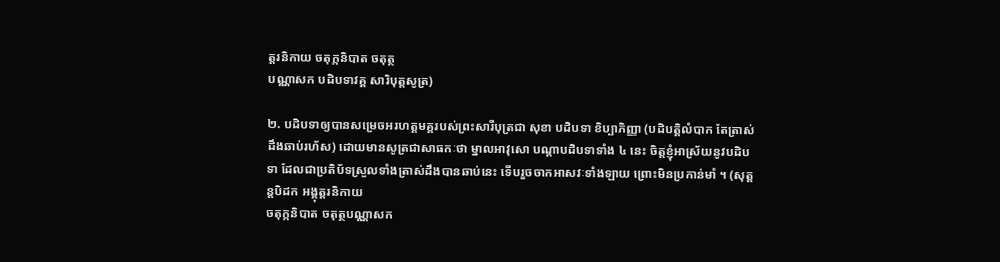ត្តរនិកាយ ចតុក្កនិបាត ចតុត្ថ
បណ្ណាសក បដិបទាវគ្គ សារិបុត្តសូត្រ)

២. បដិបទាឲ្យបានសម្រេចអរហត្តមគ្គរបស់ព្រះសារីបុត្រជា សុខា បដិបទា ខិប្បាភិញ្ញា (បដិបត្តិលំបាក តែត្រាស់ដឹងឆាប់រហ័ស) ដោយមានសូត្រជាសាធកៈថា ម្នាលអាវុសោ បណ្ដាបដិបទាទាំង ៤ នេះ ចិត្តខ្ញុំអាស្រ័យនូវបដិបទា ដែលជាប្រតិប័ទស្រួលទាំងត្រាស់ដឹងបានឆាប់នេះ ទើបរួចចាកអាសវៈទាំងឡាយ ព្រោះមិនប្រកាន់មាំ ។ (សុត្តន្តបិដក អង្គុត្តរនិកាយ
ចតុក្កនិបាត ចតុត្ថបណ្ណាសក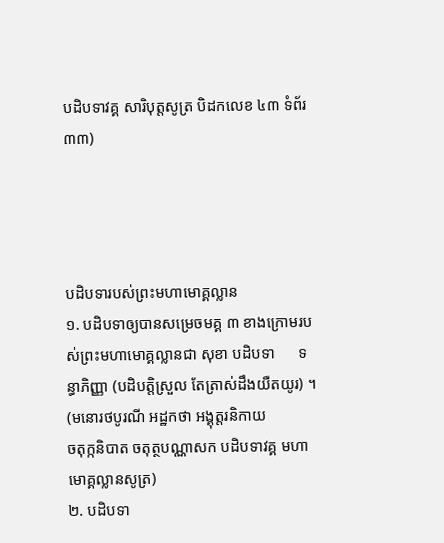បដិបទាវគ្គ សារិបុត្តសូត្រ បិដកលេខ ៤៣ ទំព័រ ៣៣)




បដិបទារបស់ព្រះមហាមោគ្គល្លាន
១. បដិបទាឲ្យបានសម្រេចមគ្គ ៣ ខាងក្រោមរបស់ព្រះមហាមោគ្គល្លានជា សុខា បដិបទា      ទន្ធាភិញ្ញា (បដិបត្តិស្រួល តែត្រាស់ដឹងយឺតយូរ) ។ (មនោរថបូរណី អដ្ឋកថា អង្គុត្តរនិកាយ
ចតុក្កនិបាត ចតុត្ថបណ្ណាសក បដិបទាវគ្គ មហាមោគ្គល្លានសូត្រ)
២. បដិបទា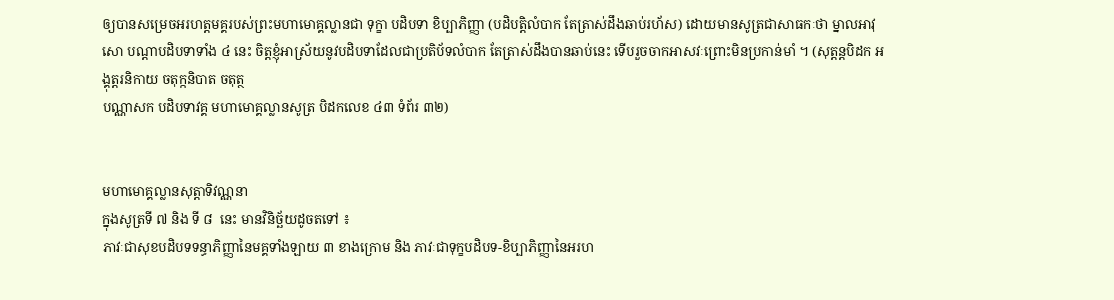ឲ្យបានសម្រេចអរហត្តមគ្គរបស់ព្រះមហាមោគ្គល្លានជា ទុក្ខា បដិបទា ខិប្បាភិញ្ញា (បដិបត្តិលំបាក តែត្រាស់ដឹងឆាប់រហ័ស) ដោយមានសូត្រជាសាធកៈថា ម្នាលអាវុសោ បណ្ដាបដិបទាទាំង ៤ នេះ ចិត្តខ្ញុំអាស្រ័យនូវបដិបទាដែលជាប្រតិប័ទលំបាក តែត្រាស់ដឹងបានឆាប់នេះ ទើបរួចចាកអាសវៈព្រោះមិនប្រកាន់មាំ ។ (សុត្តន្តបិដក អង្គុត្តរនិកាយ ចតុក្កនិបាត ចតុត្ថ
បណ្ណាសក បដិបទាវគ្គ មហាមោគ្គល្លានសូត្រ បិដកលេខ ៤៣ ទំព័រ ៣២)


មហាមោគ្គល្លានសុត្តាទិវណ្ណនា
ក្នុងសូត្រទី ៧ និង ទី ៨  នេះ មានវិនិច្ឆ័យដូចតទៅ ៖
ភាវៈជាសុខបដិបទទន្ធាភិញ្ញានៃមគ្គទាំងឡាយ ៣ ខាងក្រោម និង ភាវៈជាទុក្ខបដិបទ-ខិប្បាភិញ្ញានៃអរហ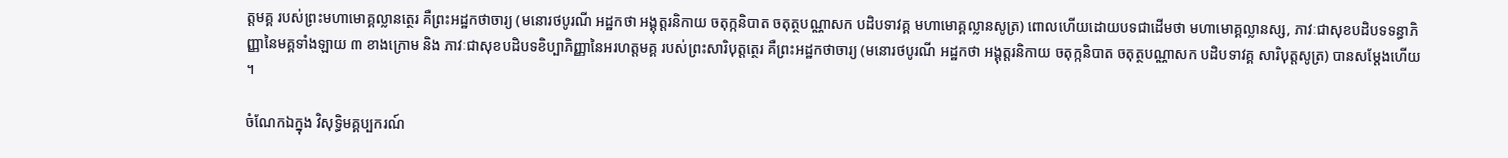ត្តមគ្គ របស់ព្រះមហាមោគ្គល្លានត្ថេរ គឺព្រះអដ្ឋកថាចារ្យ (មនោរថបូរណី អដ្ឋកថា អង្គុត្តរនិកាយ ចតុក្កនិបាត ចតុត្ថបណ្ណាសក បដិបទាវគ្គ មហាមោគ្គល្លានសូត្រ) ពោលហើយដោយបទជាដើមថា មហាមោគ្គល្លានស្ស, ភាវៈជាសុខបដិបទទន្ធាភិញ្ញានៃមគ្គទាំងឡាយ ៣ ខាងក្រោម និង ភាវៈជាសុខបដិបទខិប្បាភិញ្ញានៃអរហត្តមគ្គ របស់ព្រះសារិបុត្តត្ថេរ គឺព្រះអដ្ឋកថាចារ្យ (មនោរថបូរណី អដ្ឋកថា អង្គុត្តរនិកាយ ចតុក្កនិបាត ចតុត្ថបណ្ណាសក បដិបទាវគ្គ សារិបុត្តសូត្រ) បានសម្ដែងហើយ ។

ចំណែកឯក្នុង វិសុទ្ធិមគ្គប្បករណ៍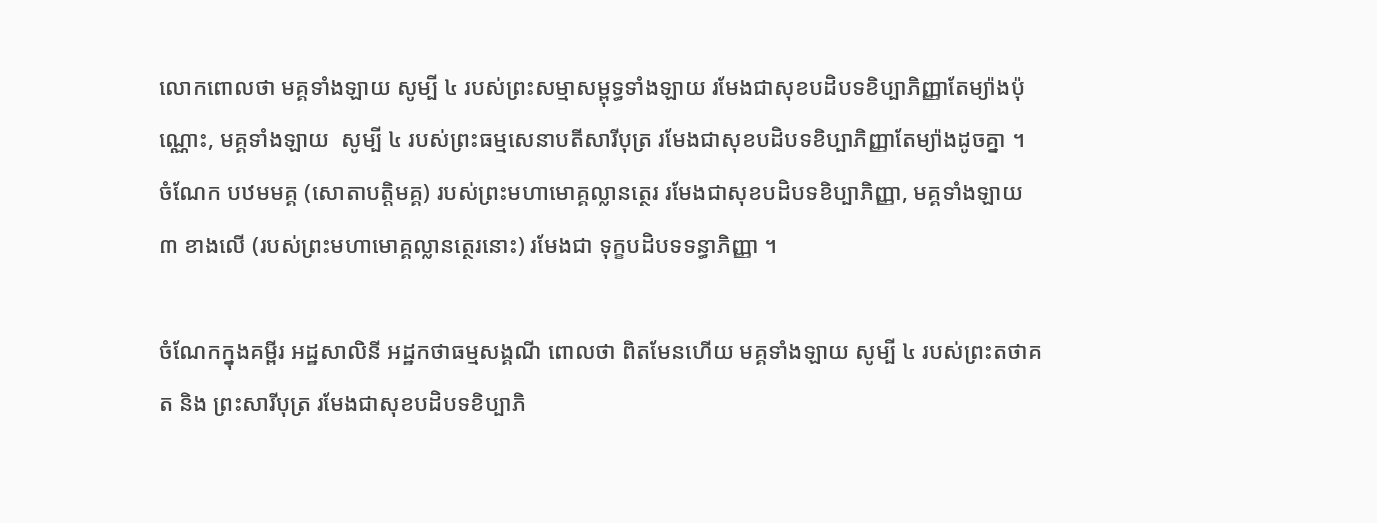លោកពោលថា មគ្គទាំងឡាយ សូម្បី ៤ របស់ព្រះសម្មាសម្ពុទ្ធទាំងឡាយ រមែងជាសុខបដិបទខិប្បាភិញ្ញាតែម្យ៉ាងប៉ុណ្ណោះ, មគ្គទាំងឡាយ  សូម្បី ៤ របស់ព្រះធម្មសេនាបតីសារីបុត្រ រមែងជាសុខបដិបទខិប្បាភិញ្ញាតែម្យ៉ាងដូចគ្នា ។ ចំណែក បឋមមគ្គ (សោតាបត្តិមគ្គ) របស់ព្រះមហាមោគ្គល្លានត្ថេរ រមែងជាសុខបដិបទខិប្បាភិញ្ញា, មគ្គទាំងឡាយ ៣ ខាងលើ (របស់ព្រះមហាមោគ្គល្លានត្ថេរនោះ) រមែងជា ទុក្ខបដិបទទន្ធាភិញ្ញា ។

ចំណែកក្នុងគម្ពីរ អដ្ឋសាលិនី អដ្ឋកថាធម្មសង្គណី ពោលថា ពិតមែនហើយ មគ្គទាំងឡាយ សូម្បី ៤ របស់ព្រះតថាគត និង ព្រះសារីបុត្រ រមែងជាសុខបដិបទខិប្បាភិ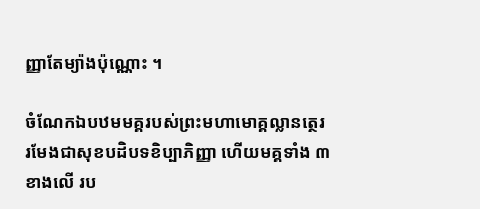ញ្ញាតែម្យ៉ាងប៉ុណ្ណោះ ។

ចំណែកឯបឋមមគ្គរបស់ព្រះមហាមោគ្គល្លានត្ថេរ រមែងជាសុខបដិបទខិប្បាភិញ្ញា ហើយមគ្គទាំង ៣ ខាងលើ រប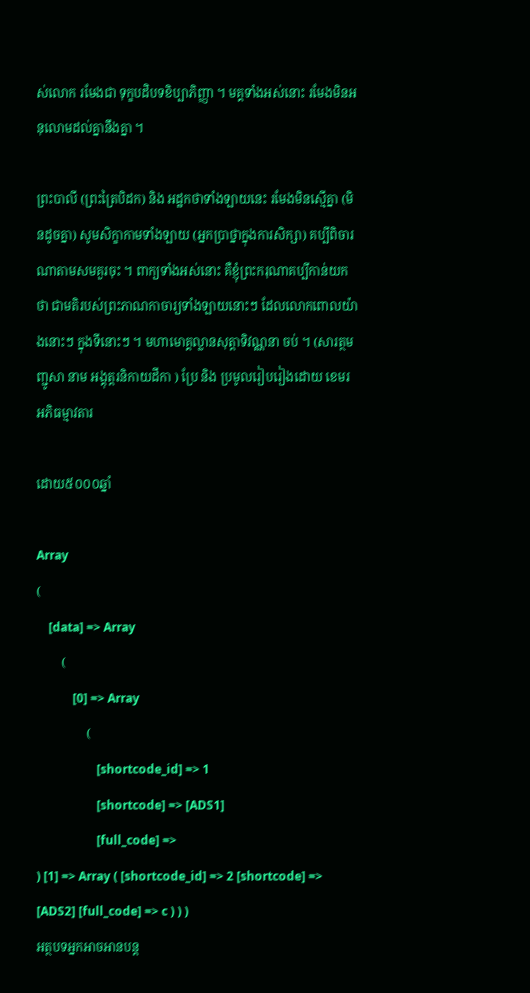ស់លោក រមែងជា ទុក្ខបដិបទខិប្បាភិញ្ញា ។ មគ្គទាំងអស់នោះ រមែងមិនអនុលោមដល់គ្នានឹងគ្នា ។

ព្រះបាលី (ព្រះត្រៃបិដក) និង អដ្ឋកថាទាំងឡាយនេះ រមែងមិនស្មើគ្នា (មិនដូចគ្នា) សូមសិក្ខាកាមទាំងឡាយ (អ្នកប្រាថ្នាក្នុងការសិក្សា) គប្បីពិចារណាតាមសមគួរចុះ ។ ពាក្យទាំងអស់នោះ គឺខ្ញុំព្រះករុណាគប្បីកាន់យកថា ជាមតិរបស់ព្រះភាណកាចារ្យទាំងឡាយនោះៗ ដែលលោកពោលយ៉ាងនោះៗ ក្នុងទីនោះៗ ។ មហាមោគ្គល្លានសុត្តាទិវណ្ណនា ចប់ ។ (សារត្ថមញ្ជូសា នាម អង្គុត្តរនិកាយដីកា ) ប្រែ និង ប្រមូលរៀបរៀងដោយ ខេមរ អភិធម្មាវតារ

ដោយ៥០០០ឆ្នាំ

Array
(
    [data] => Array
        (
            [0] => Array
                (
                    [shortcode_id] => 1
                    [shortcode] => [ADS1]
                    [full_code] =>
) [1] => Array ( [shortcode_id] => 2 [shortcode] => [ADS2] [full_code] => c ) ) )
អត្ថបទអ្នកអាចអានបន្ត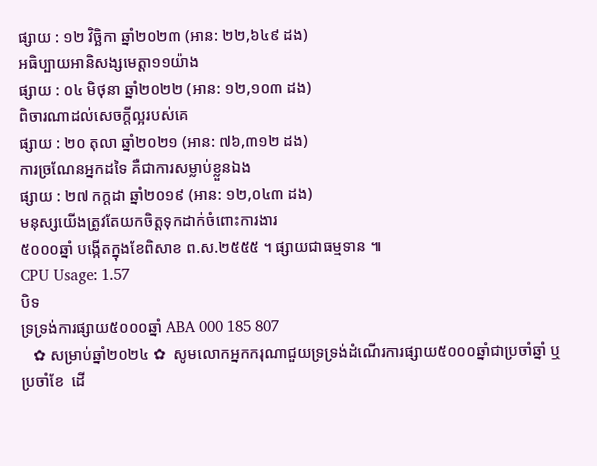ផ្សាយ : ១២ វិច្ឆិកា ឆ្នាំ២០២៣ (អាន: ២២,៦៤៩ ដង)
អធិប្បាយអានិសង្សមេត្តា១១យ៉ាង
ផ្សាយ : ០៤ មិថុនា ឆ្នាំ២០២២ (អាន: ១២,១០៣ ដង)
ពិចារណាដល់សេចក្តីល្អរបស់គេ
ផ្សាយ : ២០ តុលា ឆ្នាំ២០២១ (អាន: ៧៦,៣១២ ដង)
ការច្រណែនអ្នកដទៃ គឺជាការសម្លាប់ខ្លួនឯង
ផ្សាយ : ២៧ កក្តដា ឆ្នាំ២០១៩ (អាន: ១២,០៤៣ ដង)
មនុស្សយើងត្រូវតែយកចិត្តទុកដាក់ចំពោះការងារ
៥០០០ឆ្នាំ បង្កើតក្នុងខែពិសាខ ព.ស.២៥៥៥ ។ ផ្សាយជាធម្មទាន ៕
CPU Usage: 1.57
បិទ
ទ្រទ្រង់ការផ្សាយ៥០០០ឆ្នាំ ABA 000 185 807
   ✿ សម្រាប់ឆ្នាំ២០២៤ ✿  សូមលោកអ្នកករុណាជួយទ្រទ្រង់ដំណើរការផ្សាយ៥០០០ឆ្នាំជាប្រចាំឆ្នាំ ឬប្រចាំខែ  ដើ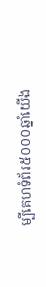ម្បីគេហទំព័រ៥០០០ឆ្នាំយើង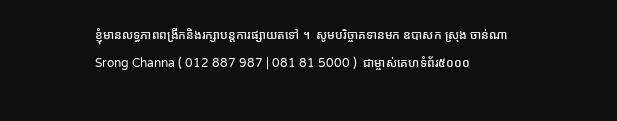ខ្ញុំមានលទ្ធភាពពង្រីកនិងរក្សាបន្តការផ្សាយតទៅ ។  សូមបរិច្ចាគទានមក ឧបាសក ស្រុង ចាន់ណា Srong Channa ( 012 887 987 | 081 81 5000 )  ជាម្ចាស់គេហទំព័រ៥០០០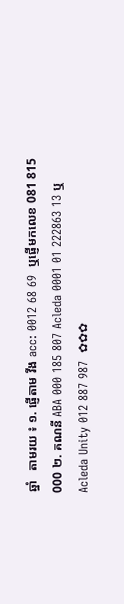ឆ្នាំ   តាមរយ ៖ ១. ផ្ញើតាម វីង acc: 0012 68 69  ឬផ្ញើមកលេខ 081 815 000 ២. គណនី ABA 000 185 807 Acleda 0001 01 222863 13 ឬ Acleda Unity 012 887 987  ✿✿✿